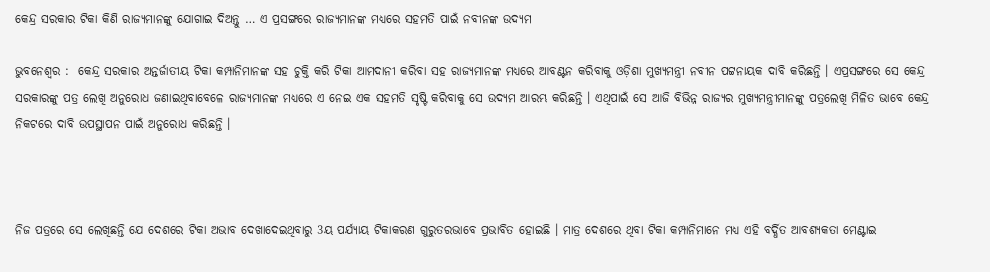କେନ୍ଦ୍ର ସରକାର ଟିକା କିଣି ରାଜ୍ୟମାନଙ୍କୁ ଯୋଗାଇ ଦିଅନ୍ତୁ … ଏ ପ୍ରସଙ୍ଗରେ ରାଜ୍ୟମାନଙ୍କ ମଧ୍ୟରେ ସହମତି ପାଇଁ ନବୀନଙ୍କ ଉଦ୍ୟମ

ଭୁବନେଶ୍ବର :  କେନ୍ଦ୍ର ସରକାର ଅନ୍ତର୍ଜାତୀୟ ଟିକା କମ୍ପାନିମାନଙ୍କ ସହ ଚୁକ୍ତି କରି ଟିକା ଆମଦାନୀ କରିବା ସହ ରାଜ୍ୟମାନଙ୍କ ମଧ୍ୟରେ ଆବଣ୍ଟନ କରିବାକୁ ଓଡ଼ିଶା ମୁଖ୍ୟମନ୍ତ୍ରୀ ନବୀନ ପଟ୍ଟନାୟକ ଦାବି କରିଛନ୍ତି । ଏପ୍ରସଙ୍ଗରେ ସେ କେନ୍ଦ୍ର ସରକାରଙ୍କୁ ପତ୍ର ଲେଖି ଅନୁରୋଧ ଜଣାଇଥିବାବେଳେ ରାଜ୍ୟମାନଙ୍କ ମଧ୍ୟରେ ଏ ନେଇ ଏକ ସହମତି ସୃଷ୍ଟି କରିବାକୁ ସେ ଉଦ୍ୟମ ଆରମ୍ଭ କରିଛନ୍ତି । ଏଥିପାଇଁ ସେ ଆଜି ବିଭିନ୍ନ ରାଜ୍ୟର ମୁଖ୍ୟମନ୍ତ୍ରୀମାନଙ୍କୁ ପତ୍ରଲେଖି ମିଳିତ ଭାବେ କେନ୍ଦ୍ର ନିକଟରେ ଦାବି ଉପସ୍ଥାପନ ପାଇଁ ଅନୁରୋଧ କରିଛନ୍ତି ।



ନିଜ ପତ୍ରରେ ସେ ଲେଖିଛନ୍ତି ଯେ ଦେଶରେ ଟିକା ଅଭାବ ଦେଖାଦେଇଥିବାରୁ 3ୟ ପର୍ଯ୍ୟାୟ ଟିକାକରଣ ଗୁରୁତରଭାବେ ପ୍ରଭାବିତ ହୋଇଛି । ମାତ୍ର ଦେଶରେ ଥିବା ଟିକା କମ୍ପାନିମାନେ ମଧ୍ୟ ଏହି ବର୍ଦ୍ଧିତ ଆବଶ୍ୟକତା ମେଣ୍ଟାଇ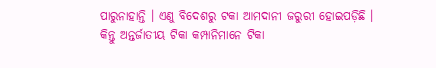ପାରୁନାହାନ୍ତି । ଏଣୁ ବିଦେଶରୁ ଟକା ଆମଦାନୀ ଜରୁରୀ ହୋଇପଡ଼ିଛି । କିନ୍ତୁ ଅନ୍ତର୍ଜାତୀୟ ଟିକା କମ୍ପାନିମାନେ ଟିକା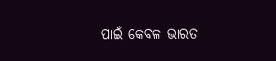ପାଇଁ କେବଳ ଭାରତ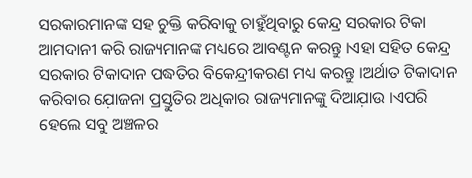ସରକାରମାନଙ୍କ ସହ ଚୁକ୍ତି କରିବାକୁ ଚାହୁଁଥିବାରୁ କେନ୍ଦ୍ର ସରକାର ଟିକା ଆମଦାନୀ କରି ରାଜ୍ୟମାନଙ୍କ ମଧ୍ୟରେ ଆବଣ୍ଟନ କରନ୍ତୁ ।ଏହା ସହିତ କେନ୍ଦ୍ର ସରକାର ଟିକାଦାନ ପଦ୍ଧତିର ବିକେନ୍ଦ୍ରୀକରଣ ମଧ୍ୟ କରନ୍ତୁ ।ଅର୍ଥାତ ଟିକାଦାନ କରିବାର ଯ଼ୋଜନା ପ୍ରସ୍ତୁତିର ଅଧିକାର ରାଜ୍ୟମାନଙ୍କୁ ଦିଆଯ଼ାଉ ।ଏପରି ହେଲେ ସବୁ ଅଞ୍ଚଳର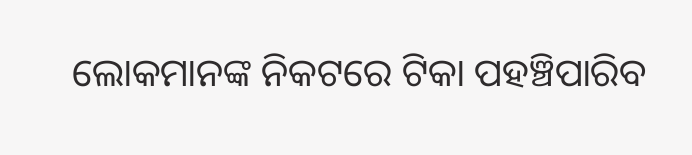ଲୋକମାନଙ୍କ ନିକଟରେ ଟିକା ପହଞ୍ଚିପାରିବ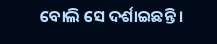ବୋଲି ସେ ଦର୍ଶାଇଛନ୍ତି ।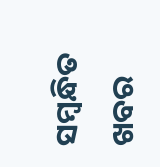ସମ୍ବନ୍ଧିତ ଖବର